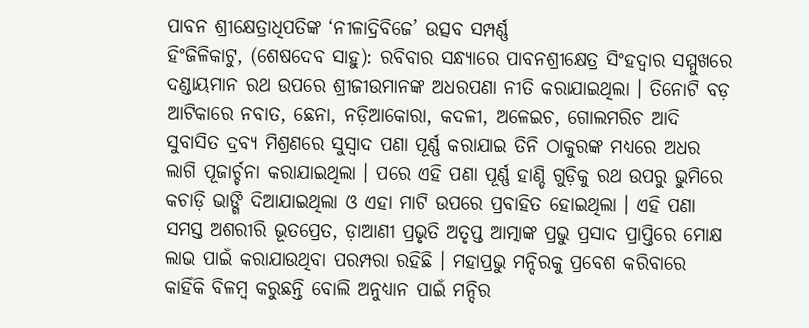ପାବନ ଶ୍ରୀକ୍ଷେତ୍ରାଧିପତିଙ୍କ ‘ନୀଳାଦ୍ରିବିଜେ’ ଉତ୍ସବ ସମ୍ପର୍ଣ୍ଣ
ହିଂଜିଳିକାଟୁ, (ଶେଷଦେବ ସାହୁ): ରବିବାର ସନ୍ଧ୍ୟାରେ ପାବନଶ୍ରୀକ୍ଷେତ୍ର ସିଂହଦ୍ୱାର ସମ୍ମୁଖରେ ଦଣ୍ଡାୟମାନ ରଥ ଉପରେ ଶ୍ରୀଜୀଉମାନଙ୍କ ଅଧରପଣା ନୀତି କରାଯାଇଥିଲା । ତିନୋଟି ବଡ଼ ଆଟିକାରେ ନବାତ, ଛେନା, ନଡ଼ିଆକୋରା, କଦଳୀ, ଅଳେଇଚ, ଗୋଲମରିଚ ଆଦି ସୁବାସିତ ଦ୍ରବ୍ୟ ମିଶ୍ରଣରେ ସୁସ୍ୱାଦ ପଣା ପୂର୍ଣ୍ଣ କରାଯାଇ ତିନି ଠାକୁରଙ୍କ ମଧ୍ୟରେ ଅଧର ଲାଗି ପୂଜାର୍ଚ୍ଚନା କରାଯାଇଥିଲା । ପରେ ଏହି ପଣା ପୂର୍ଣ୍ଣ ହାଣ୍ଡି ଗୁଡ଼ିକୁ ରଥ ଉପରୁ ଭୁମିରେ କଚାଡ଼ି ଭାଙ୍ଗି ଦିଆଯାଇଥିଲା ଓ ଏହା ମାଟି ଉପରେ ପ୍ରବାହିତ ହୋଇଥିଲା । ଏହି ପଣା ସମସ୍ତ ଅଶରୀରି ଭୂତପ୍ରେତ, ଡ଼ାଆଣୀ ପ୍ରଭୃତି ଅତୃପ୍ତ ଆତ୍ମାଙ୍କ ପ୍ରଭୁ ପ୍ରସାଦ ପ୍ରାପ୍ତିରେ ମୋକ୍ଷ ଲାଭ ପାଇଁ କରାଯାଉଥିବା ପରମ୍ପରା ରହିଛି । ମହାପ୍ରଭୁ ମନ୍ଦିରକୁ ପ୍ରବେଶ କରିବାରେ କାହିଁକି ବିଳମ୍ବ କରୁଛନ୍ତି ବୋଲି ଅନୁଧ୍ୟାନ ପାଇଁ ମନ୍ଦିର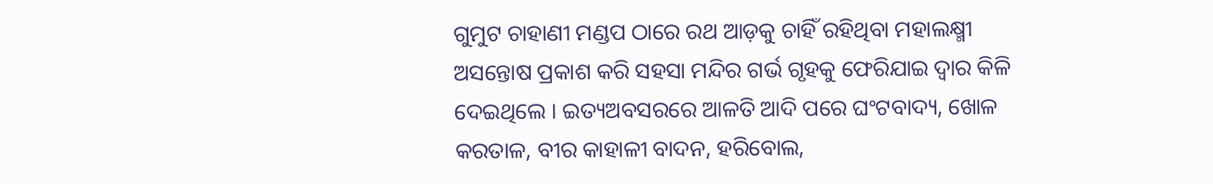ଗୁମୁଟ ଚାହାଣୀ ମଣ୍ଡପ ଠାରେ ରଥ ଆଡ଼କୁ ଚାହିଁ ରହିଥିବା ମହାଲକ୍ଷ୍ମୀ ଅସନ୍ତୋଷ ପ୍ରକାଶ କରି ସହସା ମନ୍ଦିର ଗର୍ଭ ଗୃହକୁ ଫେରିଯାଇ ଦ୍ୱାର କିଳି ଦେଇଥିଲେ । ଇତ୍ୟଅବସରରେ ଆଳତି ଆଦି ପରେ ଘଂଟବାଦ୍ୟ, ଖୋଳ କରତାଳ, ବୀର କାହାଳୀ ବାଦନ, ହରିବୋଲ,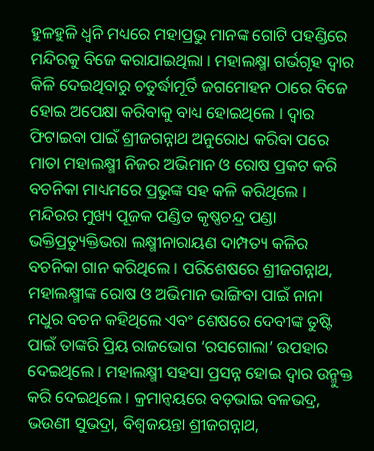ହୁଳହୁଳି ଧ୍ୱନି ମଧ୍ୟରେ ମହାପ୍ରଭୁ ମାନଙ୍କ ଗୋଟି ପହଣ୍ଡିରେ ମନ୍ଦିରକୁ ବିଜେ କରାଯାଇଥିଲା । ମହାଲକ୍ଷ୍ମା ଗର୍ଭଗୃହ ଦ୍ୱାର କିଳି ଦେଇଥିବାରୁ ଚତୁର୍ଦ୍ଧାମୂର୍ତି ଜଗମୋହନ ଠାରେ ବିଜେ ହୋଇ ଅପେକ୍ଷା କରିବାକୁ ବାଧ୍ୟ ହୋଇଥିଲେ । ଦ୍ୱାର ଫିଟାଇବା ପାଇଁ ଶ୍ରୀଜଗନ୍ନାଥ ଅନୁରୋଧ କରିବା ପରେ ମାତା ମହାଲକ୍ଷ୍ମୀ ନିଜର ଅଭିମାନ ଓ ରୋଷ ପ୍ରକଟ କରି ବଚନିକା ମାଧ୍ୟମରେ ପ୍ରଭୁଙ୍କ ସହ କଳି କରିଥିଲେ । ମନ୍ଦିରର ମୁଖ୍ୟ ପୂଜକ ପଣ୍ଡିତ କୃଷ୍ଣଚନ୍ଦ୍ର ପଣ୍ଡା ଭକ୍ତିପ୍ରତ୍ୟୁକ୍ତିଭରା ଲକ୍ଷ୍ମୀନାରାୟଣ ଦାମ୍ପତ୍ୟ କଳିର ବଚନିକା ଗାନ କରିଥିଲେ । ପରିଶେଷରେ ଶ୍ରୀଜଗନ୍ନାଥ, ମହାଲକ୍ଷ୍ମୀଙ୍କ ରୋଷ ଓ ଅଭିମାନ ଭାଙ୍ଗିବା ପାଇଁ ନାନା ମଧୁର ବଚନ କହିଥିଲେ ଏବଂ ଶେଷରେ ଦେବୀଙ୍କ ତୁଷ୍ଟି ପାଇଁ ତାଙ୍କରି ପ୍ରିୟ ରାଜଭୋଗ ‘ରସଗୋଲା’ ଉପହାର ଦେଇଥିଲେ । ମହାଲକ୍ଷ୍ମୀ ସହସା ପ୍ରସନ୍ନ ହୋଇ ଦ୍ୱାର ଉନ୍ମୁକ୍ତ କରି ଦେଇଥିଲେ । କ୍ରମାନ୍ୱୟରେ ବଡ଼ଭାଇ ବଳଭଦ୍ର, ଭଉଣୀ ସୁଭଦ୍ରା, ବିଶ୍ୱଜୟନ୍ତା ଶ୍ରୀଜଗନ୍ନାଥ,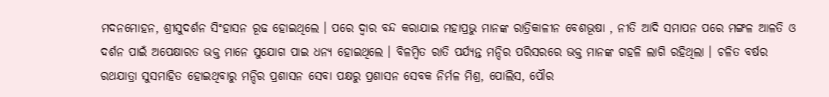ମଦନମୋହନ, ଶ୍ରୀସୁଦର୍ଶନ ସିଂହାସନ ରୂଢ ହୋଇଥିଲେ । ପରେ ଦ୍ୱାର ବନ୍ଦ କରାଯାଇ ମହାପ୍ରଭୁ ମାନଙ୍କ ରାତ୍ରିକାଳୀନ ବେଶଭୂଷା , ନୀତି ଆଦି ସମାପନ ପରେ ମଙ୍ଗଳ ଆଳତି ଓ ଦର୍ଶନ ପାଇଁ ଅପେକ୍ଷାରତ ଭକ୍ତ ମାନେ ସୁଯୋଗ ପାଇ ଧନ୍ୟ ହୋଇଥିଲେ । ବିଳମ୍ବିତ ରାତି ପର୍ଯ୍ୟନ୍ତ ମନ୍ଦିର ପରିସରରେ ଭକ୍ତ ମାନଙ୍କ ଗହଳି ଲାଗି ରହିଥିଲା । ଚଳିତ ବର୍ଷର ରଥଯାତ୍ରା ସୁସମାହିତ ହୋଇଥିବାରୁ ମନ୍ଦିର ପ୍ରଶାସନ ସେବା ପକ୍ଷରୁ ପ୍ରଶାସନ ସେବକ ନିର୍ମଳ ମିଶ୍ର, ପୋଲିସ, ପୌର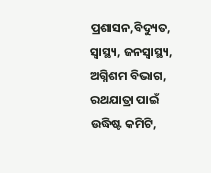ପ୍ରଶାସନ,ବିଦ୍ୟୁତ, ସ୍ୱାସ୍ଥ୍ୟ, ଜନସ୍ୱାସ୍ଥ୍ୟ, ଅଗ୍ନିଶମ ବିଭାଗ, ରଥଯାତ୍ରା ପାଇଁ ଉଦ୍ଧିଷ୍ଟ କମିଟି,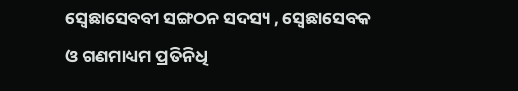ସ୍ୱେଛାସେବବୀ ସଙ୍ଗଠନ ସଦସ୍ୟ , ସ୍ୱେଛାସେବକ ଓ ଗଣମାଧ୍ୟମ ପ୍ରତିନିଧି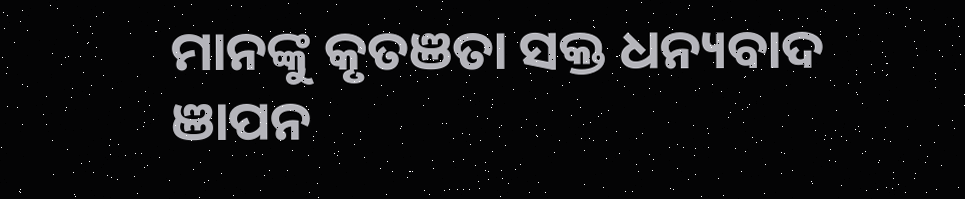ମାନଙ୍କୁ କୃତଞତା ସକ୍ତ ଧନ୍ୟବାଦ ଞାପନ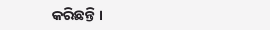କରିଛନ୍ତି ।